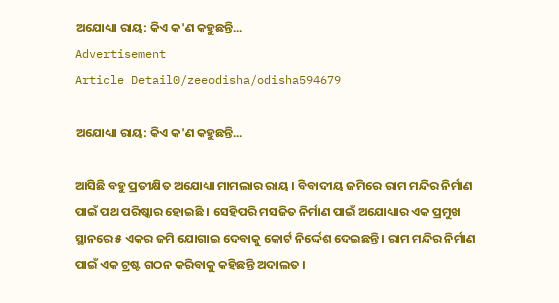ଅଯୋଧ୍ୟା ରାୟ: କିଏ କ'ଣ କହୁଛନ୍ତି...
Advertisement
Article Detail0/zeeodisha/odisha594679

ଅଯୋଧ୍ୟା ରାୟ: କିଏ କ'ଣ କହୁଛନ୍ତି...

ଆସିଛି ବହୁ ପ୍ରତୀକ୍ଷିତ ଅଯୋଧ୍ୟା ମାମଲାର ରାୟ । ବିବାଦୀୟ ଜମିରେ ରାମ ମନ୍ଦିର ନିର୍ମାଣ ପାଇଁ ପଥ ପରିଷ୍କାର ହୋଇଛି । ସେହିପରି ମସଜିତ ନିର୍ମାଣ ପାଇଁ ଅଯୋଧ୍ୟାର ଏକ ପ୍ରମୁଖ ସ୍ଥାନରେ ୫ ଏକର ଜମି ଯୋଗାଇ ଦେବାକୁ କୋର୍ଟ ନିର୍ଦ୍ଦେଶ ଦେଇଛନ୍ତି । ରାମ ମନ୍ଦିର ନିର୍ମାଣ ପାଇଁ ଏକ ଟ୍ରଷ୍ଟ ଗଠନ କରିବାକୁ କହିଛନ୍ତି ଅଦାଲତ ।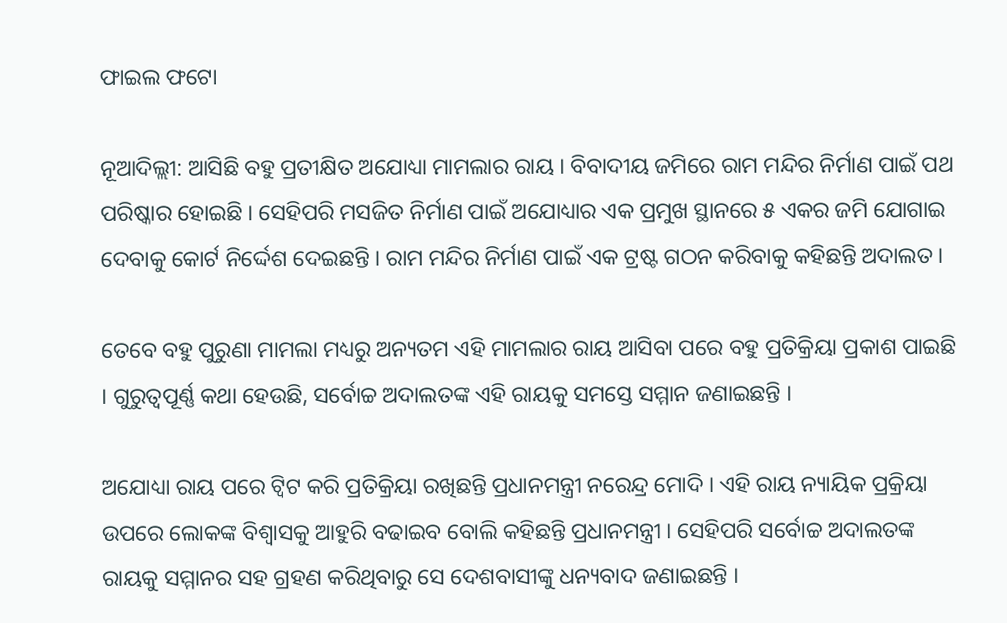ଫାଇଲ ଫଟୋ

ନୂଆଦିଲ୍ଲୀ: ଆସିଛି ବହୁ ପ୍ରତୀକ୍ଷିତ ଅଯୋଧ୍ୟା ମାମଲାର ରାୟ । ବିବାଦୀୟ ଜମିରେ ରାମ ମନ୍ଦିର ନିର୍ମାଣ ପାଇଁ ପଥ ପରିଷ୍କାର ହୋଇଛି । ସେହିପରି ମସଜିତ ନିର୍ମାଣ ପାଇଁ ଅଯୋଧ୍ୟାର ଏକ ପ୍ରମୁଖ ସ୍ଥାନରେ ୫ ଏକର ଜମି ଯୋଗାଇ ଦେବାକୁ କୋର୍ଟ ନିର୍ଦ୍ଦେଶ ଦେଇଛନ୍ତି । ରାମ ମନ୍ଦିର ନିର୍ମାଣ ପାଇଁ ଏକ ଟ୍ରଷ୍ଟ ଗଠନ କରିବାକୁ କହିଛନ୍ତି ଅଦାଲତ ।

ତେବେ ବହୁ ପୁରୁଣା ମାମଲା ମଧ୍ୟରୁ ଅନ୍ୟତମ ଏହି ମାମଲାର ରାୟ ଆସିବା ପରେ ବହୁ ପ୍ରତିକ୍ରିୟା ପ୍ରକାଶ ପାଇଛି । ଗୁରୁତ୍ୱପୂର୍ଣ୍ଣ କଥା ହେଉଛି, ସର୍ବୋଚ୍ଚ ଅଦାଲତଙ୍କ ଏହି ରାୟକୁ ସମସ୍ତେ ସମ୍ମାନ ଜଣାଇଛନ୍ତି ।

ଅଯୋଧ୍ୟା ରାୟ ପରେ ଟ୍ୱିଟ କରି ପ୍ରତିକ୍ରିୟା ରଖିଛନ୍ତି ପ୍ରଧାନମନ୍ତ୍ରୀ ନରେନ୍ଦ୍ର ମୋଦି । ଏହି ରାୟ ନ୍ୟାୟିକ ପ୍ରକ୍ରିୟା ଉପରେ ଲୋକଙ୍କ ବିଶ୍ୱାସକୁ ଆହୁରି ବଢାଇବ ବୋଲି କହିଛନ୍ତି ପ୍ରଧାନମନ୍ତ୍ରୀ । ସେହିପରି ସର୍ବୋଚ୍ଚ ଅଦାଲତଙ୍କ ରାୟକୁ ସମ୍ମାନର ସହ ଗ୍ରହଣ କରିଥିବାରୁ ସେ ଦେଶବାସୀଙ୍କୁ ଧନ୍ୟବାଦ ଜଣାଇଛନ୍ତି ।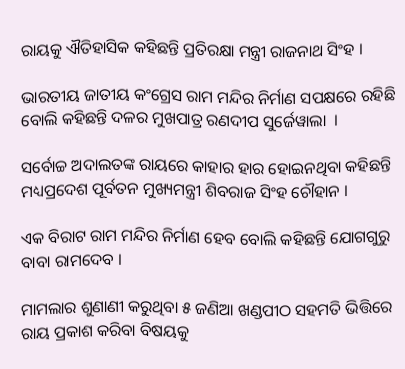ରାୟକୁ ଐତିହାସିକ କହିଛନ୍ତି ପ୍ରତିରକ୍ଷା ମନ୍ତ୍ରୀ ରାଜନାଥ ସିଂହ ।

ଭାରତୀୟ ଜାତୀୟ କଂଗ୍ରେସ ରାମ ମନ୍ଦିର ନିର୍ମାଣ ସପକ୍ଷରେ ରହିଛି ବୋଲି କହିଛନ୍ତି ଦଳର ମୁଖପାତ୍ର ରଣଦୀପ ସୁର୍ଜେୱାଲା  ।

ସର୍ବୋଚ୍ଚ ଅଦାଲତଙ୍କ ରାୟରେ କାହାର ହାର ହୋଇନଥିବା କହିଛନ୍ତି ମଧ୍ୟପ୍ରଦେଶ ପୂର୍ବତନ ମୁଖ୍ୟମନ୍ତ୍ରୀ ଶିବରାଜ ସିଂହ ଚୌହାନ ।

ଏକ ବିରାଟ ରାମ ମନ୍ଦିର ନିର୍ମାଣ ହେବ ବୋଲି କହିଛନ୍ତି ଯୋଗଗୁରୁ ବାବା ରାମଦେବ ।

ମାମଲାର ଶୁଣାଣୀ କରୁଥିବା ୫ ଜଣିଆ ଖଣ୍ଡପୀଠ ସହମତି ଭିତ୍ତିରେ ରାୟ ପ୍ରକାଶ କରିବା ବିଷୟକୁ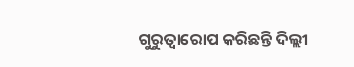ଗୁରୁତ୍ୱାରୋପ କରିଛନ୍ତି ଦିଲ୍ଲୀ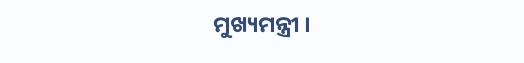ମୁଖ୍ୟମନ୍ତ୍ରୀ ।